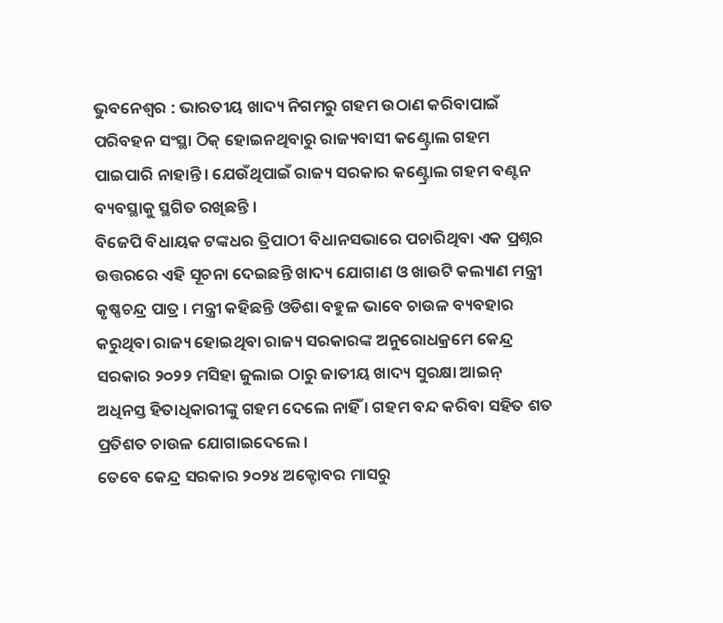ଭୁବନେଶ୍ୱର : ଭାରତୀୟ ଖାଦ୍ୟ ନିଗମରୁ ଗହମ ଉଠାଣ କରିବାପାଇଁ ପରିବହନ ସଂସ୍ଥା ଠିକ୍ ହୋଇନଥିବାରୁ ରାଜ୍ୟବାସୀ କଣ୍ଟ୍ରୋଲ ଗହମ ପାଇପାରି ନାହାନ୍ତି । ଯେଉଁଥିପାଇଁ ରାଜ୍ୟ ସରକାର କଣ୍ଟ୍ରୋଲ ଗହମ ବଣ୍ଟନ ବ୍ୟବସ୍ଥାକୁ ସ୍ଥଗିତ ରଖିଛନ୍ତି ।
ବିଜେପି ବିଧାୟକ ଟଙ୍କଧର ତ୍ରିପାଠୀ ବିଧାନସଭାରେ ପଚାରିଥିବା ଏକ ପ୍ରଶ୍ନର ଉତ୍ତରରେ ଏହି ସୂଚନା ଦେଇଛନ୍ତି ଖାଦ୍ୟ ଯୋଗାଣ ଓ ଖାଉଟି କଲ୍ୟାଣ ମନ୍ତ୍ରୀ କୃଷ୍ଣଚନ୍ଦ୍ର ପାତ୍ର । ମନ୍ତ୍ରୀ କହିଛନ୍ତି ଓଡିଶା ବହୁଳ ଭାବେ ଚାଉଳ ବ୍ୟବହାର କରୁଥିବା ରାଜ୍ୟ ହୋଇଥିବା ରାଜ୍ୟ ସରକାରଙ୍କ ଅନୁରୋଧକ୍ରମେ କେନ୍ଦ୍ର ସରକାର ୨୦୨୨ ମସିହା ଜୁଲାଇ ଠାରୁ ଜାତୀୟ ଖାଦ୍ୟ ସୁରକ୍ଷା ଆଇନ୍ ଅଧିନସ୍ତ ହିତାଧିକାରୀଙ୍କୁ ଗହମ ଦେଲେ ନାହିଁ । ଗହମ ବନ୍ଦ କରିବା ସହିତ ଶତ ପ୍ରତିଶତ ଚାଉଳ ଯୋଗାଇଦେଲେ ।
ତେବେ କେନ୍ଦ୍ର ସରକାର ୨୦୨୪ ଅକ୍ଟୋବର ମାସରୁ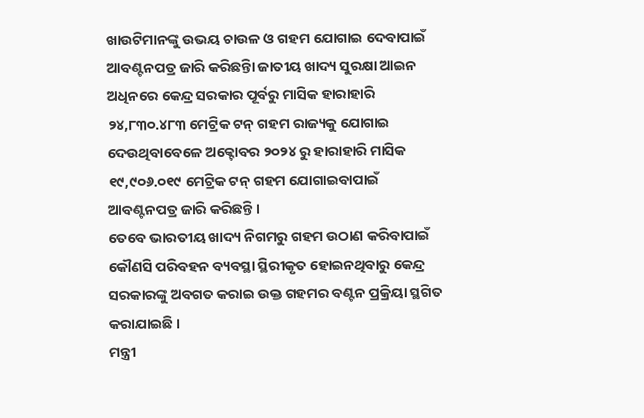ଖାଉଟିମାନଙ୍କୁ ଉଭୟ ଚାଉଳ ଓ ଗହମ ଯୋଗାଇ ଦେବାପାଇଁ ଆବଣ୍ଟନପତ୍ର ଜାରି କରିଛନ୍ତିା ଜାତୀୟ ଖାଦ୍ୟ ସୁରକ୍ଷା ଆଇନ ଅଧିନରେ କେନ୍ଦ୍ର ସରକାର ପୂର୍ବରୁ ମାସିକ ହାରାହାରି ୨୪,୮୩୦.୪୮୩ ମେଟ୍ରିକ ଟନ୍ ଗହମ ରାଜ୍ୟକୁ ଯୋଗାଇ ଦେଉଥିବାବେଳେ ଅକ୍ଟୋବର ୨୦୨୪ ରୁ ହାରାହାରି ମାସିକ ୧୯,୯୦୬.୦୧୯ ମେଟ୍ରିକ ଟନ୍ ଗହମ ଯୋଗାଇବାପାଇଁ ଆବଣ୍ଟନପତ୍ର ଜାରି କରିଛନ୍ତି ।
ତେବେ ଭାରତୀୟ ଖାଦ୍ୟ ନିଗମରୁ ଗହମ ଉଠାଣ କରିବାପାଇଁ କୌଣସି ପରିବହନ ବ୍ୟବସ୍ଥା ସ୍ଥିରୀକୃତ ହୋଇନଥିବାରୁ କେନ୍ଦ୍ର ସରକାରଙ୍କୁ ଅବଗତ କରାଇ ଉକ୍ତ ଗହମର ବଣ୍ଟନ ପ୍ରକ୍ରିୟା ସ୍ଥଗିତ କରାଯାଇଛି ।
ମନ୍ତ୍ରୀ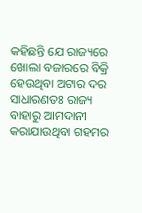କହିଛନ୍ତି ଯେ ରାଜ୍ୟରେ ଖୋଲା ବଜାରରେ ବିକ୍ରି ହେଉଥିବା ଅଟାର ଦର ସାଧାରଣତଃ ରାଜ୍ୟ ବାହାରୁ ଆମଦାନୀ କରାଯାଉଥିବା ଗହମର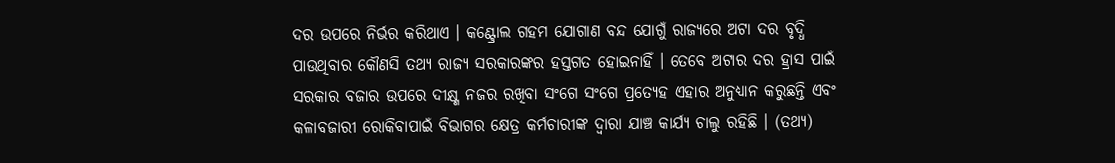ଦର ଉପରେ ନିର୍ଭର କରିଥାଏ । କଣ୍ଟ୍ରୋଲ ଗହମ ଯୋଗାଣ ବନ୍ଦ ଯୋଗୁଁ ରାଜ୍ୟରେ ଅଟା ଦର ବୃଦ୍ଧି ପାଉଥିବାର କୌଣସି ତଥ୍ୟ ରାଜ୍ୟ ସରକାରଙ୍କର ହସ୍ତଗତ ହୋଇନାହିଁ । ତେବେ ଅଟାର ଦର ହ୍ରାସ ପାଇଁ ସରକାର ବଜାର ଉପରେ ଦୀକ୍ଷ୍ଣ ନଜର ରଖିବା ସଂଗେ ସଂଗେ ପ୍ରତ୍ୟେହ ଏହାର ଅନୁଧ୍ୟାନ କରୁଛନ୍ତି ଏବଂ କଳାବଜାରୀ ରୋକିବାପାଇଁ ବିଭାଗର କ୍ଷେତ୍ର କର୍ମଚାରୀଙ୍କ ଦ୍ୱାରା ଯାଞ୍ଚ କାର୍ଯ୍ୟ ଚାଲୁ ରହିଛି । (ତଥ୍ୟ)